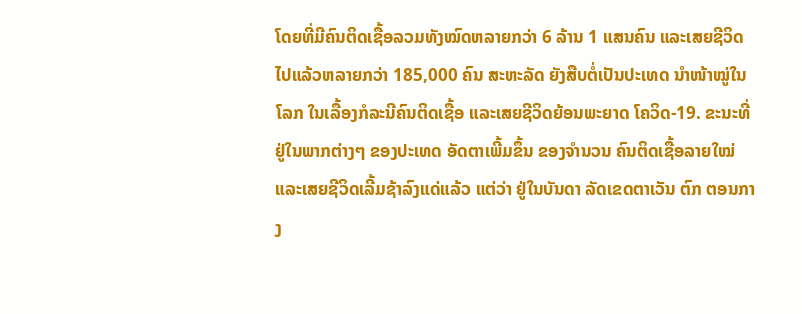ໂດຍທີ່ມີຄົນຕິດເຊື້ອລວມທັງໝົດຫລາຍກວ່າ 6 ລ້ານ 1 ແສນຄົນ ແລະເສຍຊີວິດ ໄປແລ້ວຫລາຍກວ່າ 185,000 ຄົນ ສະຫະລັດ ຍັງສືບຕໍ່ເປັນປະເທດ ນໍາໜ້າໝູ່ໃນໂລກ ໃນເລື້ອງກໍລະນີຄົນຕິດເຊື້ອ ແລະເສຍຊີວິດຍ້ອນພະຍາດ ໂຄວິດ-19. ຂະນະທີ່ຢູ່ໃນພາກຕ່າງໆ ຂອງປະເທດ ອັດຕາເພີ້ມຂຶ້ນ ຂອງຈໍານວນ ຄົນຕິດເຊື້ອລາຍໃໝ່ ແລະເສຍຊີວິດເລີ້ມຊ້າລົງແດ່ແລ້ວ ແຕ່ວ່າ ຢູ່ໃນບັນດາ ລັດເຂດຕາເວັນ ຕົກ ຕອນກາງ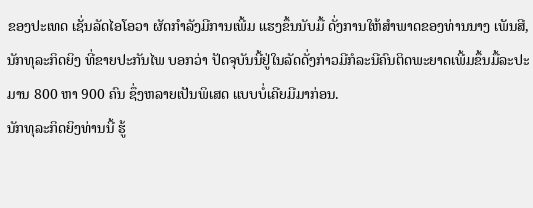ຂອງປະເທດ ເຊັ່ນລັດໄອໂອວາ ຜັດກໍາລັງມີການເພີ້ມ ແຮງຂຶ້ນນັບມື້ ດັ່ງການໃຫ້ສໍາພາດຂອງທ່ານນາງ ເພັນສີ, ນັກທຸລະກິດຍິງ ທີ່ຂາຍປະກັນໄພ ບອກວ່າ ປັດຈຸບັນນີ້ຢູ່ໃນລັດດັ່ງກ່າວມີກໍລະນີຄົນຕິດພະຍາດເພີ້ມຂຶ້ນມື້ລະປະມານ 800 ຫາ 900 ຄົນ ຊຶ່ງຫລາຍເປັນພິເສດ ແບບບໍ່ເຄີຍມີມາກ່ອນ.
ນັກທຸລະກິດຍິງທ່ານນີ້ ຮູ້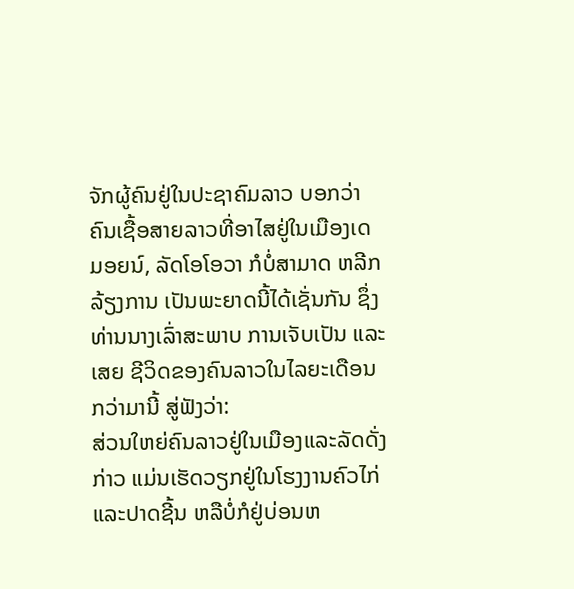ຈັກຜູ້ຄົນຢູ່ໃນປະຊາຄົມລາວ ບອກວ່າ ຄົນເຊື້ອສາຍລາວທີ່ອາໄສຢູ່ໃນເມືອງເດ ມອຍນ໌, ລັດໂອໂອວາ ກໍບໍ່ສາມາດ ຫລີກລ້ຽງການ ເປັນພະຍາດນີ້ໄດ້ເຊັ່ນກັນ ຊຶ່ງທ່ານນາງເລົ່າສະພາບ ການເຈັບເປັນ ແລະເສຍ ຊີວິດຂອງຄົນລາວໃນໄລຍະເດືອນກວ່າມານີ້ ສູ່ຟັງວ່າ:
ສ່ວນໃຫຍ່ຄົນລາວຢູ່ໃນເມືອງແລະລັດດັ່ງກ່າວ ແມ່ນເຮັດວຽກຢູ່ໃນໂຮງງານຄົວໄກ່ ແລະປາດຊີ້ນ ຫລືບໍ່ກໍຢູ່ບ່ອນຫ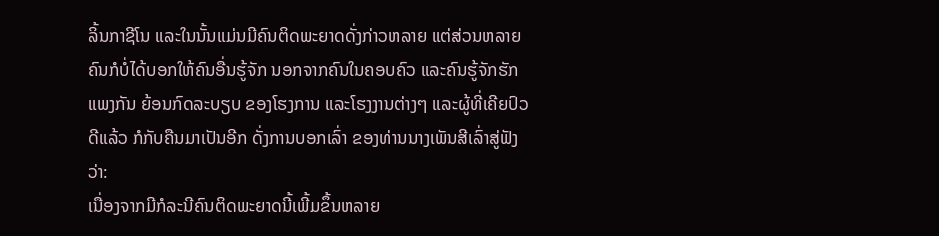ລິ້ນກາຊີໂນ ແລະໃນນັ້ນແມ່ນມີຄົນຕິດພະຍາດດັ່ງກ່າວຫລາຍ ແຕ່ສ່ວນຫລາຍຄົນກໍບໍ່ໄດ້ບອກໃຫ້ຄົນອື່ນຮູ້ຈັກ ນອກຈາກຄົນໃນຄອບຄົວ ແລະຄົນຮູ້ຈັກຮັກແພງກັນ ຍ້ອນກົດລະບຽບ ຂອງໂຮງການ ແລະໂຮງງານຕ່າງໆ ແລະຜູ້ທີ່ເຄີຍປົວດີແລ້ວ ກໍກັບຄືນມາເປັນອີກ ດັ່ງການບອກເລົ່າ ຂອງທ່ານນາງເພັນສີເລົ່າສູ່ຟັງວ່າ:
ເນື່ອງຈາກມີກໍລະນີຄົນຕິດພະຍາດນີ້ເພີ້ມຂຶ້ນຫລາຍ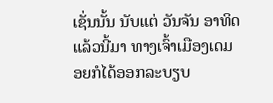ເຊັ່ນນັ້ນ ນັບແຕ່ ວັນຈັນ ອາທິດແລ້ວນີ້ມາ ທາງເຈົ້າເມືອງເດມອຍກໍໄດ້ອອກລະບຽບ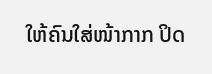ໃຫ້ຄົນໃສ່ໜ້າກາກ ປິດ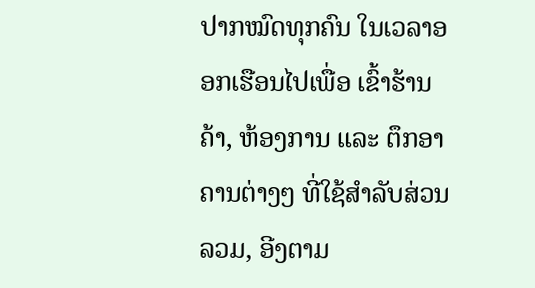ປາກໝົດທຸກຄົນ ໃນເວລາອອກເຮືອນໄປເພື່ອ ເຂົ້າຮ້ານຄ້າ, ຫ້ອງການ ແລະ ຕຶກອາຄານຕ່າງໆ ທີ່ໃຊ້ສໍາລັບສ່ວນລວມ, ອີງຕາມ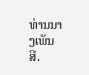ທ່ານນາງເພັນສີ.